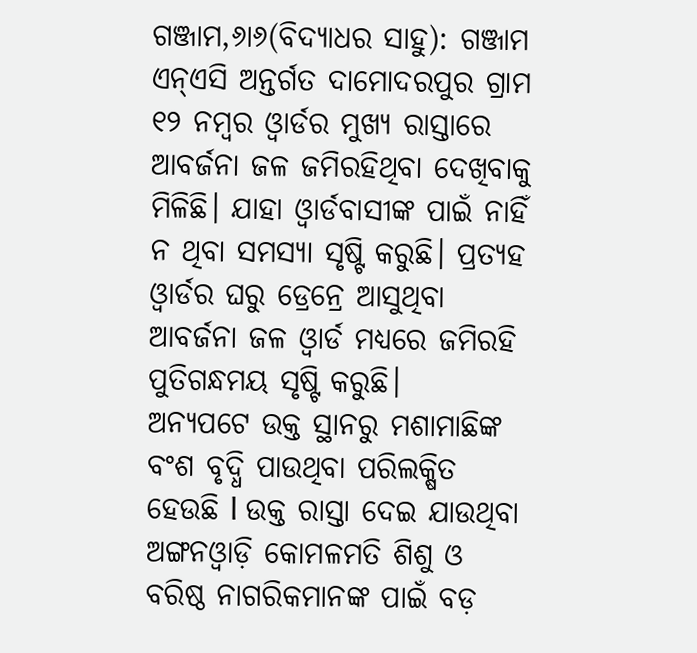ଗଞ୍ଜାମ,୬ା୬(ବିଦ୍ୟାଧର ସାହୁ): ଗଞ୍ଜାମ ଏନ୍ଏସି ଅନ୍ତର୍ଗତ ଦାମୋଦରପୁର ଗ୍ରାମ ୧୨ ନମ୍ବର ଓ୍ବାର୍ଡର ମୁଖ୍ୟ ରାସ୍ତାରେ ଆବର୍ଜନା ଜଳ ଜମିରହିଥିବା ଦେଖିବାକୁ ମିଳିଛି। ଯାହା ଓ୍ବାର୍ଡବାସୀଙ୍କ ପାଇଁ ନାହିଁ ନ ଥିବା ସମସ୍ୟା ସୃଷ୍ଟି କରୁଛି। ପ୍ରତ୍ୟହ ଓ୍ବାର୍ଡର ଘରୁ ଡ୍ରେନ୍ରେ ଆସୁଥିବା ଆବର୍ଜନା ଜଳ ଓ୍ବାର୍ଡ ମଧ୍ୟରେ ଜମିରହି ପୁତିଗନ୍ଧମୟ ସୃଷ୍ଟି କରୁଛି।
ଅନ୍ୟପଟେ ଉକ୍ତ ସ୍ଥାନରୁ ମଶାମାଛିଙ୍କ ବଂଶ ବୃଦ୍ଧି ପାଉଥିବା ପରିଲକ୍ଷିତ ହେଉଛି l ଉକ୍ତ ରାସ୍ତା ଦେଇ ଯାଉଥିବା ଅଙ୍ଗନଓ୍ବାଡ଼ି କୋମଳମତି ଶିଶୁ ଓ ବରିଷ୍ଠ ନାଗରିକମାନଙ୍କ ପାଇଁ ବଡ଼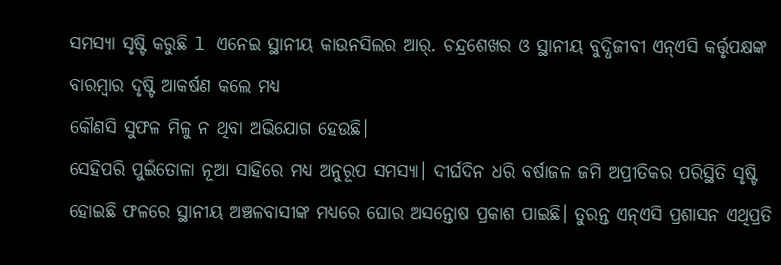ସମସ୍ୟା ସୃଷ୍ଟି କରୁଛି l ଏନେଇ ସ୍ଥାନୀୟ କାଉନସିଲର ଆର୍. ଚନ୍ଦ୍ରଶେଖର ଓ ସ୍ଥାନୀୟ ବୁଦ୍ଧିଜୀବୀ ଏନ୍ଏସି କର୍ତ୍ତୃପକ୍ଷଙ୍କ ବାରମ୍ବାର ଦୃଷ୍ଟି ଆକର୍ଷଣ କଲେ ମଧ୍ୟ
କୌଣସି ସୁଫଳ ମିଳୁ ନ ଥିବା ଅଭିଯୋଗ ହେଉଛି।
ସେହିପରି ପୁଇଁତୋଳା ନୂଆ ସାହିରେ ମଧ୍ୟ ଅନୁରୂପ ସମସ୍ୟା। ଦୀର୍ଘଦିନ ଧରି ବର୍ଷାଜଳ ଜମି ଅପ୍ରୀତିକର ପରିସ୍ଥିତି ସୃଷ୍ଟି ହୋଇଛି ଫଳରେ ସ୍ଥାନୀୟ ଅଞ୍ଚଳବାସୀଙ୍କ ମଧ୍ୟରେ ଘୋର ଅସନ୍ତୋଷ ପ୍ରକାଶ ପାଇଛି। ତୁରନ୍ତ ଏନ୍ଏସି ପ୍ରଶାସନ ଏଥିପ୍ରତି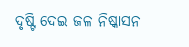ଦୃଷ୍ଟି ଦେଇ ଜଳ ନିଷ୍କାସନ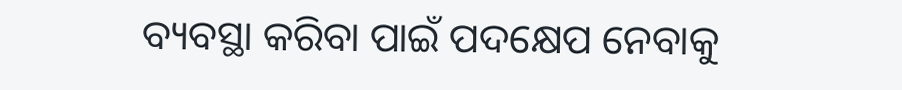ବ୍ୟବସ୍ଥା କରିବା ପାଇଁ ପଦକ୍ଷେପ ନେବାକୁ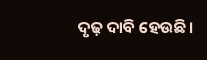ଦୃଢ଼ ଦାବି ହେଉଛି।